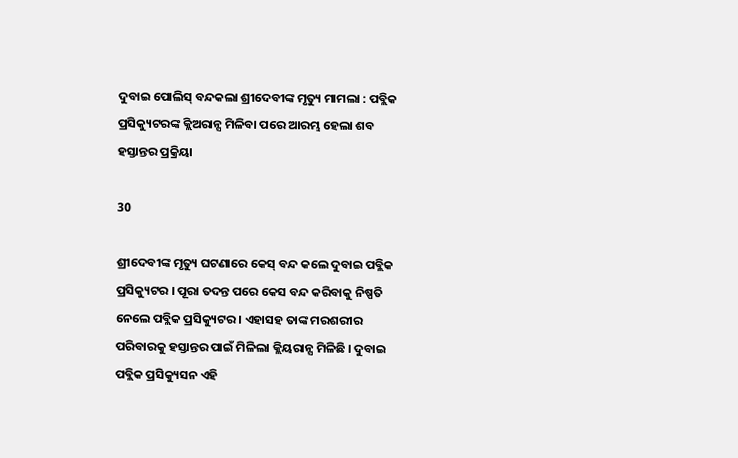ଦୁବାଇ ପୋଲିସ୍ ବନ୍ଦକଲା ଶ୍ରୀଦେବୀଙ୍କ ମୃତ୍ୟୁ ମାମଲା : ପବ୍ଲିକ ପ୍ରସିକ୍ୟୁଟରଙ୍କ କ୍ଲିଅରାନ୍ସ ମିଳିବା ପରେ ଆରମ୍ଭ ହେଲା ଶବ ହସ୍ତାନ୍ତର ପ୍ରକ୍ରିୟା

30

ଶ୍ରୀଦେବୀଙ୍କ ମୃତ୍ୟୁ ଘଟଣାରେ କେସ୍ ବନ୍ଦ କଲେ ଦୁବାଇ ପବ୍ଲିକ ପ୍ରସିକ୍ୟୁଟର । ପୂରା ତଦନ୍ତ ପରେ କେସ ବନ୍ଦ କରିବାକୁ ନିଷ୍ପତି ନେଲେ ପବ୍ଲିକ ପ୍ରସିକ୍ୟୁଟର । ଏହାସହ ତାଙ୍କ ମରଶରୀର ପରିବାରକୁ ହସ୍ତାନ୍ତର ପାଇଁ ମିଳିଲା କ୍ଲିୟରାନ୍ସ ମିଳିଛି । ଦୁବାଇ ପବ୍ଲିକ ପ୍ରସିକ୍ୟୁସନ ଏହି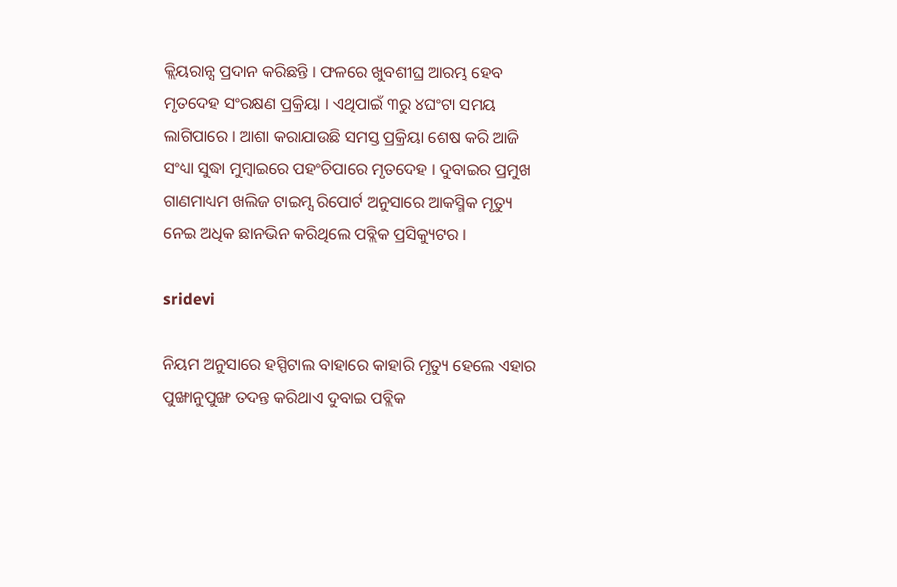କ୍ଲିୟରାନ୍ସ ପ୍ରଦାନ କରିଛନ୍ତି । ଫଳରେ ଖୁବଶୀଘ୍ର ଆରମ୍ଭ ହେବ ମୃତଦେହ ସଂରକ୍ଷଣ ପ୍ରକ୍ରିୟା । ଏଥିପାଇଁ ୩ରୁ ୪ଘଂଟା ସମୟ ଲାଗିପାରେ । ଆଶା କରାଯାଉଛି ସମସ୍ତ ପ୍ରକ୍ରିୟା ଶେଷ କରି ଆଜି ସଂଧ୍ୟା ସୁଦ୍ଧା ମୁମ୍ବାଇରେ ପହଂଚିପାରେ ମୃତଦେହ । ଦୁବାଇର ପ୍ରମୁଖ ଗାଣମାଧ୍ୟମ ଖଲିଜ ଟାଇମ୍ସ ରିପୋର୍ଟ ଅନୁସାରେ ଆକସ୍ମିକ ମୃତ୍ୟୁ ନେଇ ଅଧିକ ଛାନଭିନ କରିଥିଲେ ପବ୍ଲିକ ପ୍ରସିକ୍ୟୁଟର ।

sridevi

ନିୟମ ଅନୁସାରେ ହସ୍ପିଟାଲ ବାହାରେ କାହାରି ମୃତ୍ୟୁ ହେଲେ ଏହାର ପୁଙ୍ଖାନୁପୁଙ୍ଖ ତଦନ୍ତ କରିଥାଏ ଦୁବାଇ ପବ୍ଲିକ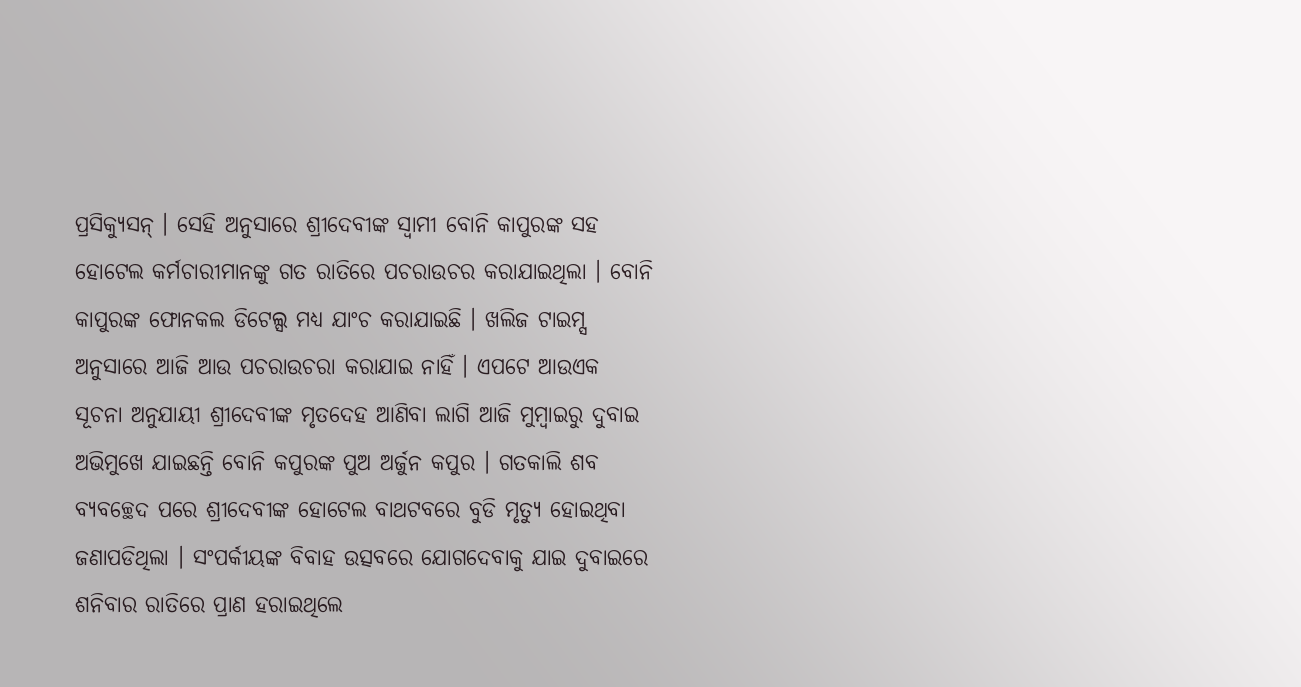ପ୍ରସିକ୍ୟୁସନ୍ । ସେହି ଅନୁସାରେ ଶ୍ରୀଦେବୀଙ୍କ ସ୍ୱାମୀ ବୋନି କାପୁରଙ୍କ ସହ ହୋଟେଲ କର୍ମଚାରୀମାନଙ୍କୁ ଗତ ରାତିରେ ପଚରାଉଚର କରାଯାଇଥିଲା । ବୋନି କାପୁରଙ୍କ ଫୋନକଲ ଡିଟେଲ୍ସ ମଧ୍ୟ ଯାଂଚ କରାଯାଇଛି । ଖଲିଜ ଟାଇମ୍ସ ଅନୁସାରେ ଆଜି ଆଉ ପଚରାଉଚରା କରାଯାଇ ନାହିଁ । ଏପଟେ ଆଉଏକ ସୂଚନା ଅନୁଯାୟୀ ଶ୍ରୀଦେବୀଙ୍କ ମୃତଦେହ ଆଣିବା ଲାଗି ଆଜି ମୁମ୍ବାଇରୁ ଦୁବାଇ ଅଭିମୁଖେ ଯାଇଛନ୍ତି ବୋନି କପୁରଙ୍କ ପୁଅ ଅର୍ଜୁନ କପୁର । ଗତକାଲି ଶବ ବ୍ୟବଚ୍ଛେଦ ପରେ ଶ୍ରୀଦେବୀଙ୍କ ହୋଟେଲ ବାଥଟବରେ ବୁଡି ମୃତ୍ୟୁ ହୋଇଥିବା ଜଣାପଡିଥିଲା । ସଂପର୍କୀୟଙ୍କ ବିବାହ ଉତ୍ସବରେ ଯୋଗଦେବାକୁ ଯାଇ ଦୁବାଇରେ ଶନିବାର ରାତିରେ ପ୍ରାଣ ହରାଇଥିଲେ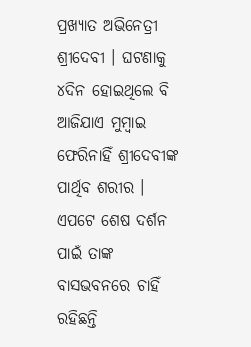ପ୍ରଖ୍ୟାତ ଅଭିନେତ୍ରୀ ଶ୍ରୀଦେବୀ । ଘଟଣାକୁ ୪ଦିନ ହୋଇଥିଲେ ବି ଆଜିଯାଏ ମୁମ୍ବାଇ ଫେରିନାହିଁ ଶ୍ରୀଦେବୀଙ୍କ ପାର୍ଥିବ ଶରୀର । ଏପଟେ ଶେଷ ଦର୍ଶନ ପାଇଁ ତାଙ୍କ ବାସଭବନରେ ଚାହିଁ ରହିଛନ୍ତି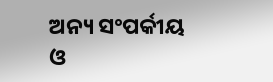ଅନ୍ୟ ସଂପର୍କୀୟ ଓ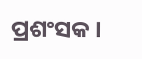ପ୍ରଶଂସକ ।